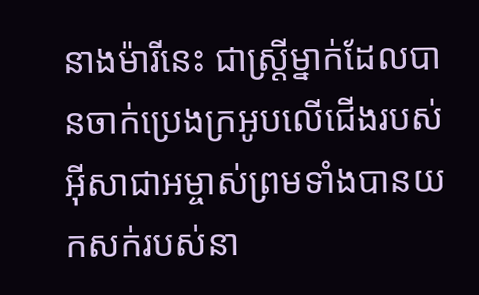នាងម៉ារីនេះ ជាស្ដ្រីម្នាក់ដែលបានចាក់ប្រេងក្រអូបលើជើងរបស់អ៊ីសាជាអម្ចាស់ព្រមទាំងបានយកសក់របស់នា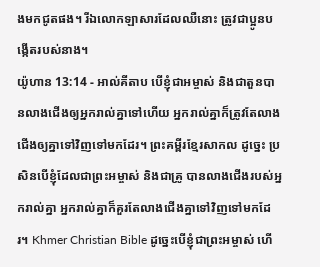ងមកជូតផង។ រីឯលោកឡាសារដែលឈឺនោះ ត្រូវជាប្អូនបង្កើតរបស់នាង។
យ៉ូហាន 13:14 - អាល់គីតាប បើខ្ញុំជាអម្ចាស់ និងជាតួនបានលាងជើងឲ្យអ្នករាល់គ្នាទៅហើយ អ្នករាល់គ្នាក៏ត្រូវតែលាងជើងឲ្យគ្នាទៅវិញទៅមកដែរ។ ព្រះគម្ពីរខ្មែរសាកល ដូច្នេះ ប្រសិនបើខ្ញុំដែលជាព្រះអម្ចាស់ និងជាគ្រូ បានលាងជើងរបស់អ្នករាល់គ្នា អ្នករាល់គ្នាក៏គួរតែលាងជើងគ្នាទៅវិញទៅមកដែរ។ Khmer Christian Bible ដូច្នេះបើខ្ញុំជាព្រះអម្ចាស់ ហើ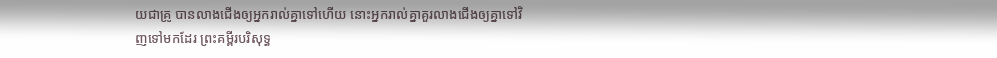យជាគ្រូ បានលាងជើងឲ្យអ្នករាល់គ្នាទៅហើយ នោះអ្នករាល់គ្នាគួរលាងជើងឲ្យគ្នាទៅវិញទៅមកដែរ ព្រះគម្ពីរបរិសុទ្ធ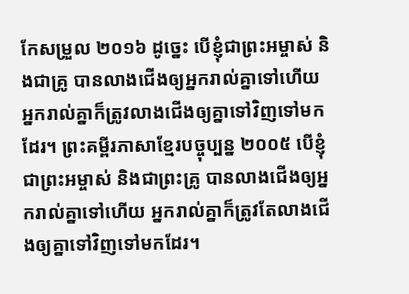កែសម្រួល ២០១៦ ដូច្នេះ បើខ្ញុំជាព្រះអម្ចាស់ និងជាគ្រូ បានលាងជើងឲ្យអ្នករាល់គ្នាទៅហើយ អ្នករាល់គ្នាក៏ត្រូវលាងជើងឲ្យគ្នាទៅវិញទៅមកដែរ។ ព្រះគម្ពីរភាសាខ្មែរបច្ចុប្បន្ន ២០០៥ បើខ្ញុំជាព្រះអម្ចាស់ និងជាព្រះគ្រូ បានលាងជើងឲ្យអ្នករាល់គ្នាទៅហើយ អ្នករាល់គ្នាក៏ត្រូវតែលាងជើងឲ្យគ្នាទៅវិញទៅមកដែរ។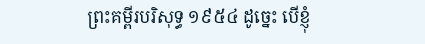ព្រះគម្ពីរបរិសុទ្ធ ១៩៥៤ ដូច្នេះ បើខ្ញុំ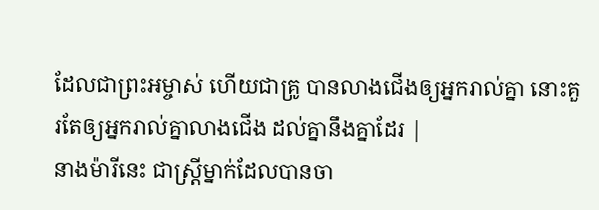ដែលជាព្រះអម្ចាស់ ហើយជាគ្រូ បានលាងជើងឲ្យអ្នករាល់គ្នា នោះគួរតែឲ្យអ្នករាល់គ្នាលាងជើង ដល់គ្នានឹងគ្នាដែរ |
នាងម៉ារីនេះ ជាស្ដ្រីម្នាក់ដែលបានចា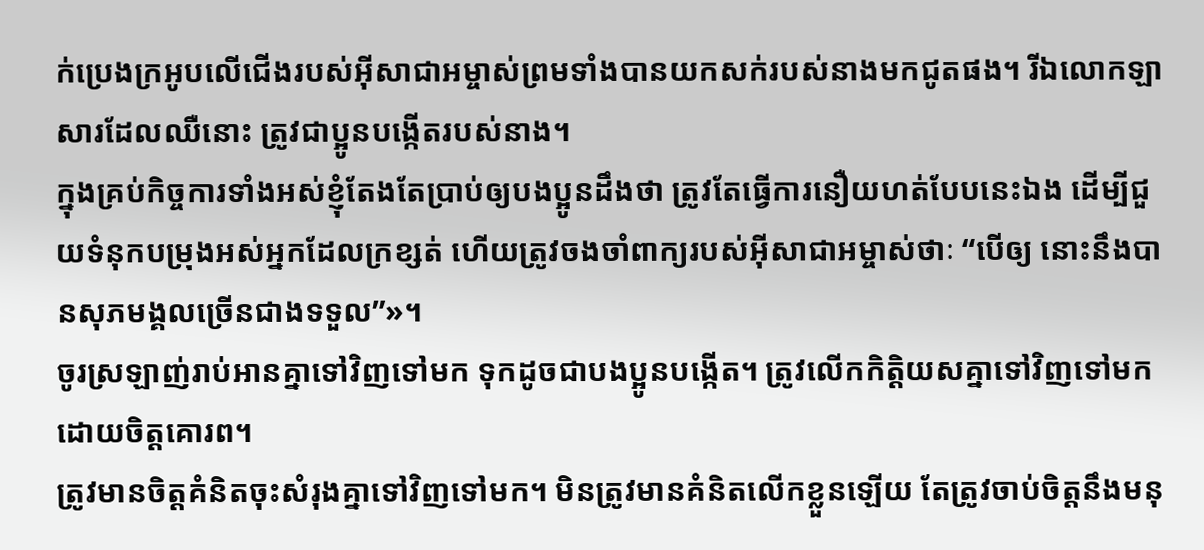ក់ប្រេងក្រអូបលើជើងរបស់អ៊ីសាជាអម្ចាស់ព្រមទាំងបានយកសក់របស់នាងមកជូតផង។ រីឯលោកឡាសារដែលឈឺនោះ ត្រូវជាប្អូនបង្កើតរបស់នាង។
ក្នុងគ្រប់កិច្ចការទាំងអស់ខ្ញុំតែងតែប្រាប់ឲ្យបងប្អូនដឹងថា ត្រូវតែធ្វើការនឿយហត់បែបនេះឯង ដើម្បីជួយទំនុកបម្រុងអស់អ្នកដែលក្រខ្សត់ ហើយត្រូវចងចាំពាក្យរបស់អ៊ីសាជាអម្ចាស់ថាៈ “បើឲ្យ នោះនឹងបានសុភមង្គលច្រើនជាងទទួល”»។
ចូរស្រឡាញ់រាប់អានគ្នាទៅវិញទៅមក ទុកដូចជាបងប្អូនបង្កើត។ ត្រូវលើកកិត្ដិយសគ្នាទៅវិញទៅមកដោយចិត្ដគោរព។
ត្រូវមានចិត្ដគំនិតចុះសំរុងគ្នាទៅវិញទៅមក។ មិនត្រូវមានគំនិតលើកខ្លួនឡើយ តែត្រូវចាប់ចិត្ដនឹងមនុ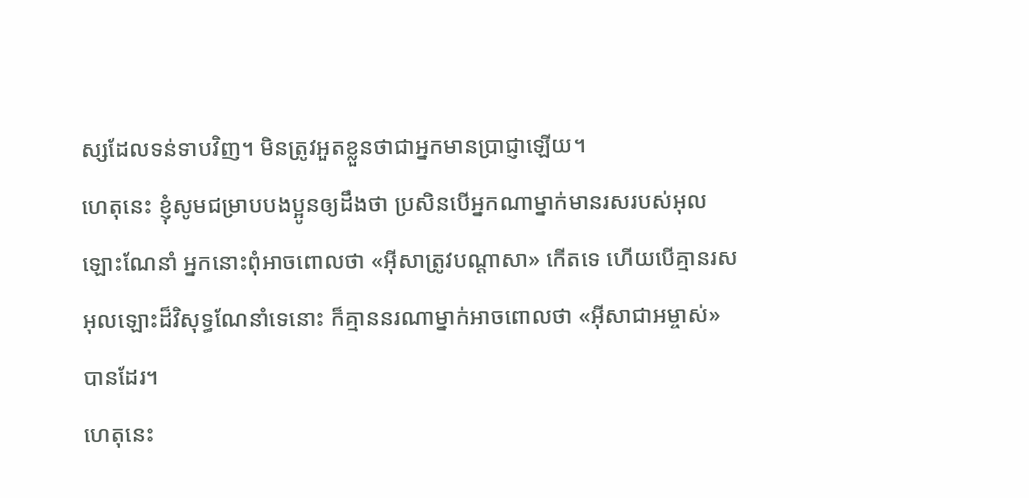ស្សដែលទន់ទាបវិញ។ មិនត្រូវអួតខ្លួនថាជាអ្នកមានប្រាជ្ញាឡើយ។
ហេតុនេះ ខ្ញុំសូមជម្រាបបងប្អូនឲ្យដឹងថា ប្រសិនបើអ្នកណាម្នាក់មានរសរបស់អុលឡោះណែនាំ អ្នកនោះពុំអាចពោលថា «អ៊ីសាត្រូវបណ្ដាសា» កើតទេ ហើយបើគ្មានរសអុលឡោះដ៏វិសុទ្ធណែនាំទេនោះ ក៏គ្មាននរណាម្នាក់អាចពោលថា «អ៊ីសាជាអម្ចាស់» បានដែរ។
ហេតុនេះ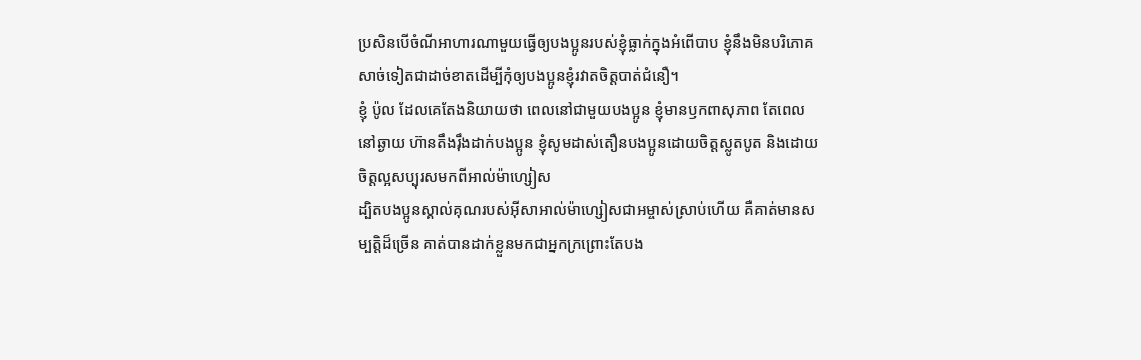ប្រសិនបើចំណីអាហារណាមួយធ្វើឲ្យបងប្អូនរបស់ខ្ញុំធ្លាក់ក្នុងអំពើបាប ខ្ញុំនឹងមិនបរិភោគសាច់ទៀតជាដាច់ខាតដើម្បីកុំឲ្យបងប្អូនខ្ញុំរវាតចិត្ដបាត់ជំនឿ។
ខ្ញុំ ប៉ូល ដែលគេតែងនិយាយថា ពេលនៅជាមួយបងប្អូន ខ្ញុំមានឫកពាសុភាព តែពេលនៅឆ្ងាយ ហ៊ានតឹងរ៉ឹងដាក់បងប្អូន ខ្ញុំសូមដាស់តឿនបងប្អូនដោយចិត្ដស្លូតបូត និងដោយចិត្ដល្អសប្បុរសមកពីអាល់ម៉ាហ្សៀស
ដ្បិតបងប្អូនស្គាល់គុណរបស់អ៊ីសាអាល់ម៉ាហ្សៀសជាអម្ចាស់ស្រាប់ហើយ គឺគាត់មានសម្បត្តិដ៏ច្រើន គាត់បានដាក់ខ្លួនមកជាអ្នកក្រព្រោះតែបង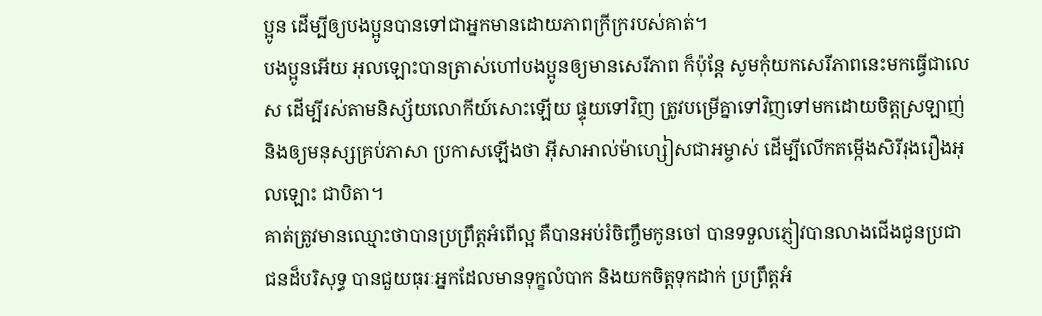ប្អូន ដើម្បីឲ្យបងប្អូនបានទៅជាអ្នកមានដោយភាពក្រីក្ររបស់គាត់។
បងប្អូនអើយ អុលឡោះបានត្រាស់ហៅបងប្អូនឲ្យមានសេរីភាព ក៏ប៉ុន្ដែ សូមកុំយកសេរីភាពនេះមកធ្វើជាលេស ដើម្បីរស់តាមនិស្ស័យលោកីយ៍សោះឡើយ ផ្ទុយទៅវិញ ត្រូវបម្រើគ្នាទៅវិញទៅមកដោយចិត្ដស្រឡាញ់
និងឲ្យមនុស្សគ្រប់ភាសា ប្រកាសឡើងថា អ៊ីសាអាល់ម៉ាហ្សៀសជាអម្ចាស់ ដើម្បីលើកតម្កើងសិរីរុងរឿងអុលឡោះ ជាបិតា។
គាត់ត្រូវមានឈ្មោះថាបានប្រព្រឹត្ដអំពើល្អ គឺបានអប់រំចិញ្ចឹមកូនចៅ បានទទួលភ្ញៀវបានលាងជើងជូនប្រជាជនដ៏បរិសុទ្ធ បានជួយធុរៈអ្នកដែលមានទុក្ខលំបាក និងយកចិត្ដទុកដាក់ ប្រព្រឹត្ដអំ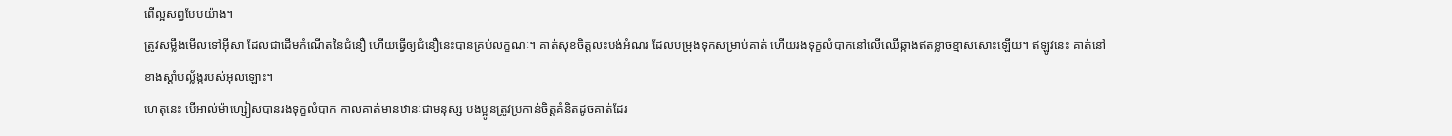ពើល្អសព្វបែបយ៉ាង។
ត្រូវសម្លឹងមើលទៅអ៊ីសា ដែលជាដើមកំណើតនៃជំនឿ ហើយធ្វើឲ្យជំនឿនេះបានគ្រប់លក្ខណៈ។ គាត់សុខចិត្ដលះបង់អំណរ ដែលបម្រុងទុកសម្រាប់គាត់ ហើយរងទុក្ខលំបាកនៅលើឈើឆ្កាងឥតខ្លាចខ្មាសសោះឡើយ។ ឥឡូវនេះ គាត់នៅខាងស្ដាំបល្ល័ង្ករបស់អុលឡោះ។
ហេតុនេះ បើអាល់ម៉ាហ្សៀសបានរងទុក្ខលំបាក កាលគាត់មានឋានៈជាមនុស្ស បងប្អូនត្រូវប្រកាន់ចិត្ដគំនិតដូចគាត់ដែរ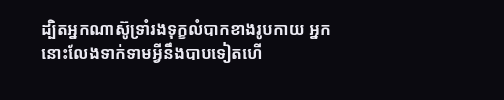ដ្បិតអ្នកណាស៊ូទ្រាំរងទុក្ខលំបាកខាងរូបកាយ អ្នកនោះលែងទាក់ទាមអ្វីនឹងបាបទៀតហើ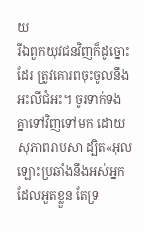យ
រីឯពួកយុវជនវិញក៏ដូច្នោះដែរ ត្រូវគោរពចុះចូលនឹងអះលីជំអះ។ ចូរទាក់ទងគ្នាទៅវិញទៅមក ដោយសុភាពរាបសា ដ្បិត«អុលឡោះប្រឆាំងនឹងអស់អ្នកដែលអួតខ្លួន តែទ្រ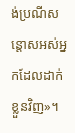ង់ប្រណីសន្ដោសអស់អ្នកដែលដាក់ខ្លួនវិញ»។